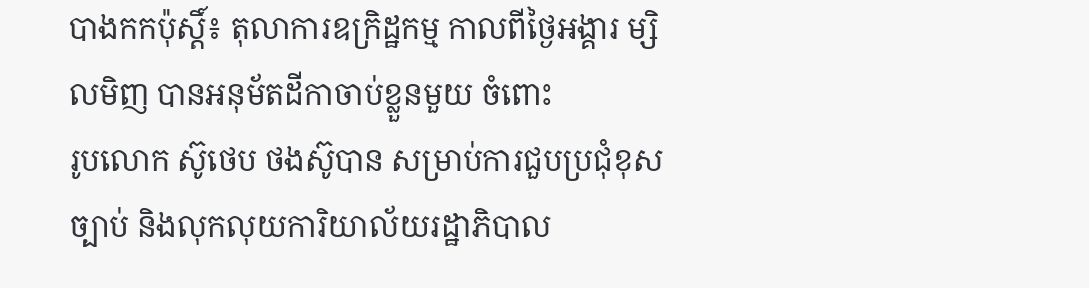បាងកកប៉ុស្តិ៍៖ តុលាការឧក្រិដ្ឋកម្ម កាលពីថ្ងៃអង្គារ ម្សិលមិញ បានអនុម័តដីកាចាប់ខ្លួនមួយ ចំពោះ
រូបលោក ស៊ូថេប ថងស៊ូបាន សម្រាប់ការជួបប្រជុំខុសច្បាប់ និងលុកលុយការិយាល័យរដ្ឋាភិបាល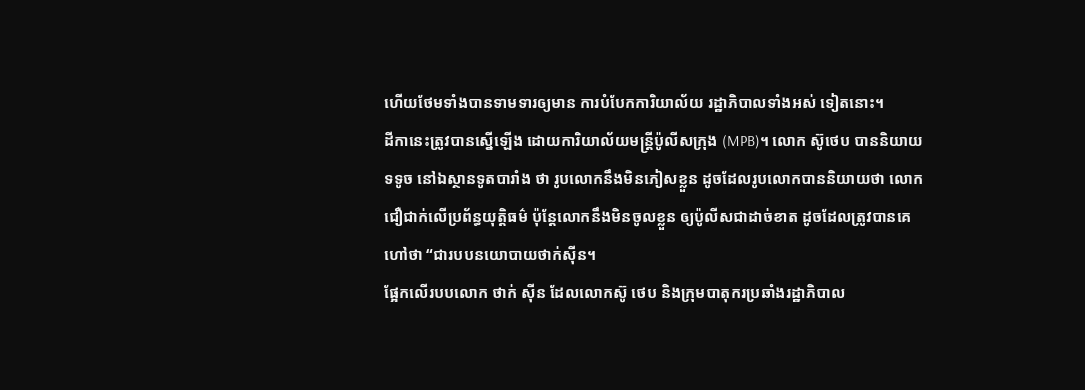ហើយថែមទាំងបានទាមទារឲ្យមាន ការបំបែកការិយាល័យ រដ្ឋាភិបាលទាំងអស់ ទៀតនោះ។
ដីកានេះត្រូវបានស្នើឡើង ដោយការិយាល័យមន្រ្តីប៉ូលីសក្រុង (MPB)។ លោក ស៊ូថេប បាននិយាយ
ទទូច នៅឯស្ថានទូតបារាំង ថា រូបលោកនឹងមិនភៀសខ្លួន ដូចដែលរូបលោកបាននិយាយថា លោក
ជឿជាក់លើប្រព័ន្ធយុត្តិធម៌ ប៉ុន្ដែលោកនឹងមិនចូលខ្លួន ឲ្យប៉ូលីសជាដាច់ខាត ដូចដែលត្រូវបានគេ
ហៅថា “ជារបបនយោបាយថាក់ស៊ីន។
ផ្អែកលើរបបលោក ថាក់ ស៊ីន ដែលលោកស៊ូ ថេប និងក្រុមបាតុករប្រឆាំងរដ្ឋាភិបាល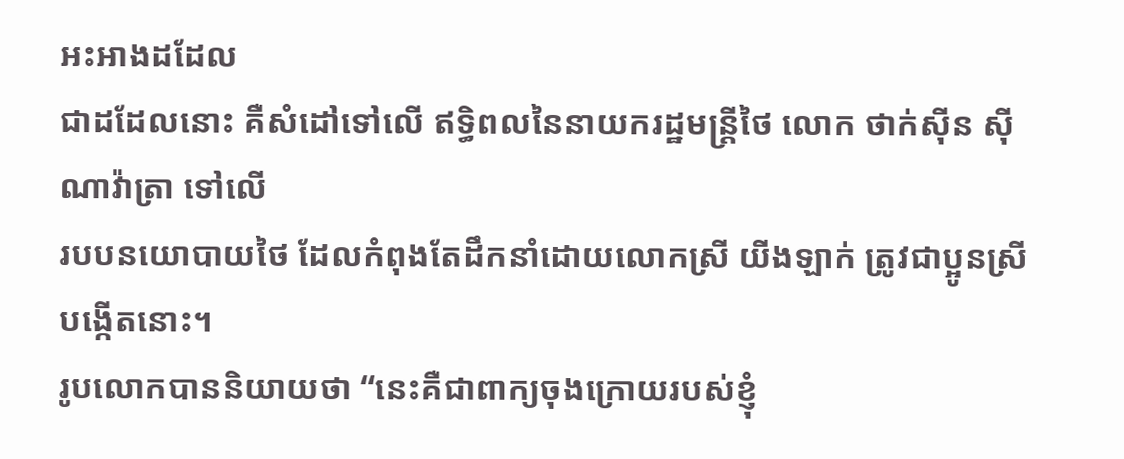អះអាងដដែល
ជាដដែលនោះ គឺសំដៅទៅលើ ឥទ្ធិពលនៃនាយករដ្ឋមន្រ្តីថៃ លោក ថាក់ស៊ីន ស៊ីណាវ៉ាត្រា ទៅលើ
របបនយោបាយថៃ ដែលកំពុងតែដឹកនាំដោយលោកស្រី យីងឡាក់ ត្រូវជាប្អូនស្រីបង្កើតនោះ។
រូបលោកបាននិយាយថា “នេះគឺជាពាក្យចុងក្រោយរបស់ខ្ញុំ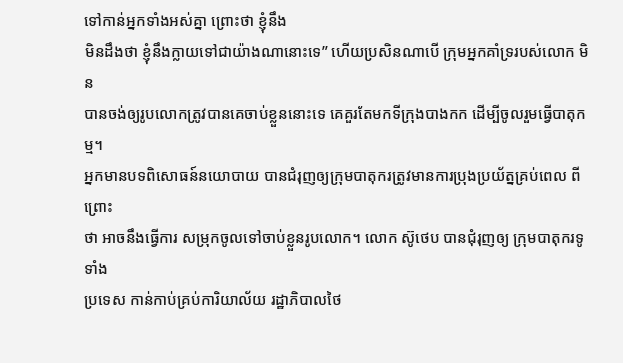ទៅកាន់អ្នកទាំងអស់គ្នា ព្រោះថា ខ្ញុំនឹង
មិនដឹងថា ខ្ញុំនឹងក្លាយទៅជាយ៉ាងណានោះទេ” ហើយប្រសិនណាបើ ក្រុមអ្នកគាំទ្ររបស់លោក មិន
បានចង់ឲ្យរូបលោកត្រូវបានគេចាប់ខ្លួននោះទេ គេគួរតែមកទីក្រុងបាងកក ដើម្បីចូលរួមធ្វើបាតុកម្ម។
អ្នកមានបទពិសោធន៍នយោបាយ បានជំរុញឲ្យក្រុមបាតុករត្រូវមានការប្រុងប្រយ័ត្នគ្រប់ពេល ពីព្រោះ
ថា អាចនឹងធ្វើការ សម្រុកចូលទៅចាប់ខ្លួនរូបលោក។ លោក ស៊ូថេប បានជុំរុញឲ្យ ក្រុមបាតុករទូទាំង
ប្រទេស កាន់កាប់គ្រប់ការិយាល័យ រដ្ឋាភិបាលថៃ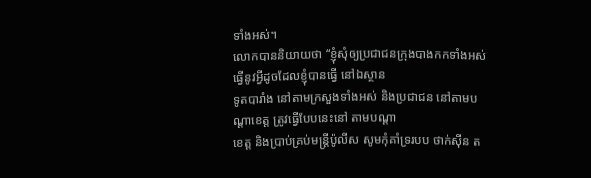ទាំងអស់។
លោកបាននិយាយថា “ខ្ញុំសុំឲ្យប្រជាជនក្រុងបាងកកទាំងអស់ ធ្វើនូវអ្វីដូចដែលខ្ញុំបានធ្វើ នៅឯស្ថាន
ទូតបារាំង នៅតាមក្រសួងទាំងអស់ និងប្រជាជន នៅតាមបណ្ដាខេត្ត ត្រូវធ្វើបែបនេះនៅ តាមបណ្ដា
ខេត្ត និងប្រាប់គ្រប់មន្រ្តីប៉ូលីស សូមកុំគាំទ្ររបប ថាក់ស៊ីន ត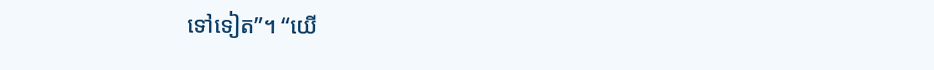ទៅទៀត”។ “យើ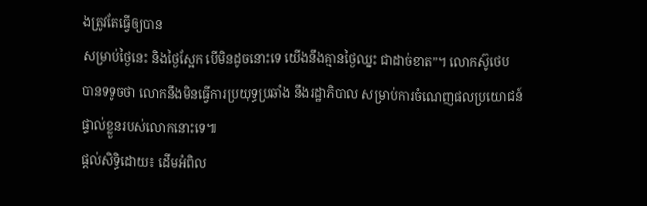ងត្រូវតែធ្វើឲ្យបាន
សម្រាប់ថ្ងៃនេះ និងថ្ងៃស្អែក បើមិនដូចនោះទេ យើងនឹងគ្មានថ្ងៃឈ្នះ ជាដាច់ខាត”។ លោកស៊ូថេប
បានទទូចថា លោកនឹងមិនធ្វើការប្រយុទ្ធប្រឆាំង នឹងរដ្ឋាភិបាល សម្រាប់ការចំណេញផលប្រយោជន៍
ផ្ទាល់ខ្លួនរបស់លោកនោះទេ៕
ផ្តល់សិទ្ធិដោយ៖ ដើមអំពិល